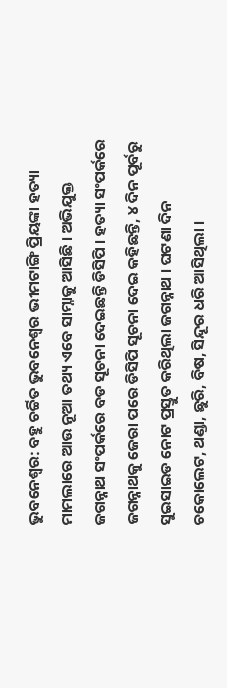ଭୁବନେଶ୍ୱର: ବହୁ ଚର୍ଚ୍ଚିତ ଭୁବନେଶ୍ୱର ଭୀମଟାଙ୍ଗି ପ୍ରିୟଙ୍କା ହତ୍ୟା ମାମଲାରେ ଆଉ ନୂଆ ତଥ୍ୟ ଏବେ ସାମ୍ନାକୁ ଆସିଛି । ଅଭିଯୁକ୍ତ ଜଗନ୍ନାଥ ସଂପର୍କରେ ବଡ ସୂଚନା ଦେଇଛନ୍ତି ଡିସିପି । ହତ୍ୟା ସଂପର୍କରେ ଜଗନ୍ନାଥକୁ ଜେରା ପରେ ଡିସିପି ସୂଚନା ଦେଇ କହିଛନ୍ତି, ୪ ଦିନ ପୂର୍ବରୁ ସୁଇସାଇଡ ନୋଟ ପ୍ରସ୍ତୁତ କରିଥିଲା ଜଗନ୍ନାଥ । ଘଟଣା ଦିନ ଚକୋଲେଟ, ଥଣ୍ଡା, ଛୁରି, ବିଷ, ସିନ୍ଦୂର ଧରି ଆସିଥିଲା ।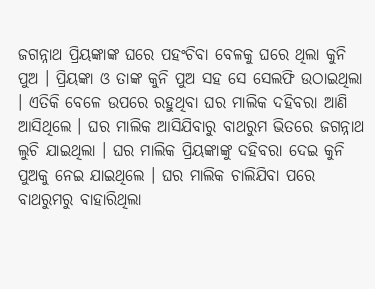ଜଗନ୍ନାଥ ପ୍ରିୟଙ୍କାଙ୍କ ଘରେ ପହଂଚିବା ବେଳକୁ ଘରେ ଥିଲା କୁନି ପୁଅ । ପ୍ରିୟଙ୍କା ଓ ତାଙ୍କ କୁନି ପୁଅ ସହ ସେ ସେଲଫି ଉଠାଇଥିଲା । ଏତିକି ବେଳେ ଉପରେ ରହୁଥିବା ଘର ମାଲିକ ଦହିବରା ଆଣି ଆସିଥିଲେ । ଘର ମାଲିକ ଆସିଯିବାରୁ ବାଥରୁମ ଭିତରେ ଜଗନ୍ନାଥ ଲୁଚି ଯାଇଥିଲା । ଘର ମାଲିକ ପ୍ରିୟଙ୍କାଙ୍କୁ ଦହିବରା ଦେଇ କୁନି ପୁଅକୁ ନେଇ ଯାଇଥିଲେ । ଘର ମାଲିକ ଚାଲିଯିବା ପରେ ବାଥରୁମରୁ ବାହାରିଥିଲା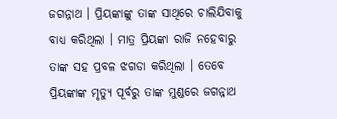ଜଗନ୍ନାଥ । ପ୍ରିୟଙ୍କାଙ୍କୁ ତାଙ୍କ ସାଥିରେ ଚାଲିଯିବାକୁ ବାଧ୍ୟ କରିଥିଲା । ମାତ୍ର ପ୍ରିୟଙ୍କା ରାଜି ନହେବାରୁ ତାଙ୍କ ସହ ପ୍ରବଳ ଝଗଡା କରିଥିଲା । ତେବେ ପ୍ରିୟଙ୍କାଙ୍କ ମୃତ୍ୟୁ ପୂର୍ବରୁ ତାଙ୍କ ମୁଣ୍ଡରେ ଜଗନ୍ନାଥ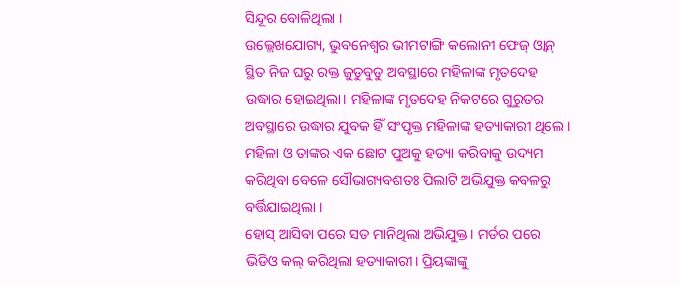ସିନ୍ଦୂର ବୋଳିଥିଲା ।
ଉଲ୍ଲେଖଯୋଗ୍ୟ, ଭୁବନେଶ୍ବର ଭୀମଟାଙ୍ଗି କଲୋନୀ ଫେଜ୍ ଓ୍ବାନ୍ ସ୍ଥିତ ନିଜ ଘରୁ ରକ୍ତ ଜୁଡୁବୁଡୁ ଅବସ୍ଥାରେ ମହିଳାଙ୍କ ମୃତଦେହ ଉଦ୍ଧାର ହୋଇଥିଲା। ମହିଳାଙ୍କ ମୃତଦେହ ନିକଟରେ ଗୁରୁତର ଅବସ୍ଥାରେ ଉଦ୍ଧାର ଯୁବକ ହିଁ ସଂପୃକ୍ତ ମହିଳାଙ୍କ ହତ୍ୟାକାରୀ ଥିଲେ । ମହିଳା ଓ ତାଙ୍କର ଏକ ଛୋଟ ପୁଅକୁ ହତ୍ୟା କରିବାକୁ ଉଦ୍ୟମ କରିଥିବା ବେଳେ ସୌଭାଗ୍ୟବଶତଃ ପିଲାଟି ଅଭିଯୁକ୍ତ କବଳରୁ ବର୍ତ୍ତିଯାଇଥିଲା ।
ହୋସ୍ ଆସିବା ପରେ ସତ ମାନିଥିଲା ଅଭିଯୁକ୍ତ। ମର୍ଡର ପରେ ଭିଡିଓ କଲ୍ କରିଥିଲା ହତ୍ୟାକାରୀ। ପ୍ରିୟଙ୍କାଙ୍କୁ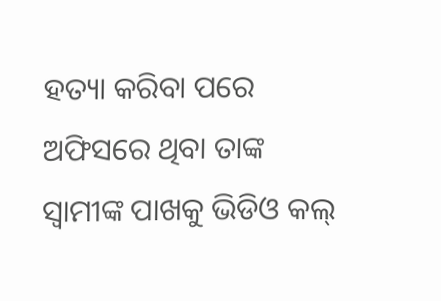ହତ୍ୟା କରିବା ପରେ ଅଫିସରେ ଥିବା ତାଙ୍କ ସ୍ବାମୀଙ୍କ ପାଖକୁ ଭିଡିଓ କଲ୍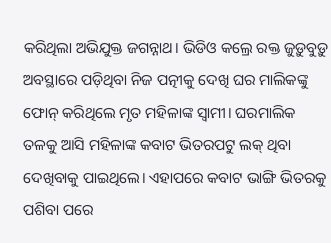କରିଥିଲା ଅଭିଯୁକ୍ତ ଜଗନ୍ନାଥ। ଭିଡିଓ କଲ୍ରେ ରକ୍ତ ଜୁଡ଼ୁବୁଡ଼ୁ ଅବସ୍ଥାରେ ପଡ଼ିଥିବା ନିଜ ପତ୍ନୀକୁ ଦେଖି ଘର ମାଲିକଙ୍କୁ ଫୋନ୍ କରିଥିଲେ ମୃତ ମହିଳାଙ୍କ ସ୍ବାମୀ। ଘରମାଲିକ ତଳକୁ ଆସି ମହିଳାଙ୍କ କବାଟ ଭିତରପଟୁ ଲକ୍ ଥିବା ଦେଖିବାକୁ ପାଇଥିଲେ। ଏହାପରେ କବାଟ ଭାଙ୍ଗି ଭିତରକୁ ପଶିବା ପରେ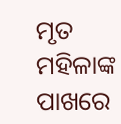ମୃତ ମହିଳାଙ୍କ ପାଖରେ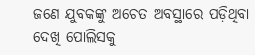ଜଣେ ଯୁବକଙ୍କୁ ଅଚେତ ଅବସ୍ଥାରେ ପଡ଼ିଥିବା ଦେଖି ପୋଲିସକୁ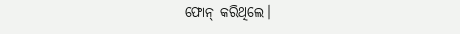ଫୋନ୍ କରିଥିଲେ।